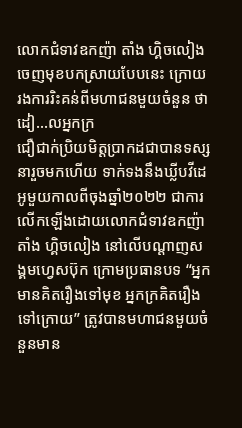លោកជំទាវឧកញ៉ា តាំង ហ្គិចលៀង ចេញមុខបកស្រាយបែបនេះ ក្រោយរងការរិះគន់ពីមហាជនមួយចំនួន ថាដៀ…លអ្នកក្រ
ជឿជាក់ប្រិយមិត្តប្រាកដជាបានទស្សនារួចមកហើយ ទាក់ទងនឹងឃ្លីបវីដេអូមួយកាលពីចុងឆ្នាំ២០២២ ជាការលេីកឡេីងដោយលោកជំទាវឧកញ៉ា តាំង ហ្គិចលៀង នៅលេីបណ្តាញសង្គមហ្វេសប៊ុក ក្រោមប្រធានបទ “អ្នកមានគិតរឿងទៅមុខ អ្នកក្រគិតរឿងទៅក្រោយ” ត្រូវបានមហាជនមួយចំនួនមាន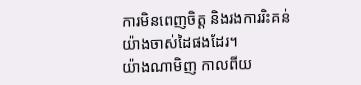ការមិនពេញចិត្ត និងរងការរិះគន់យ៉ាងចាស់ដៃផងដែរ។
យ៉ាងណាមិញ កាលពីយ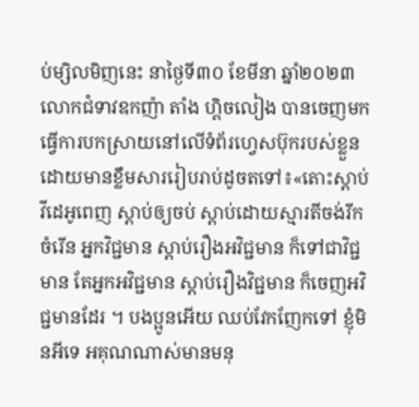ប់ម្សិលមិញនេះ នាថ្ងៃទី៣០ ខែមីនា ឆ្នាំ២០២៣ លោកជំទាវឧកញ៉ា តាំង ហ្គិចលៀង បានចេញមកធ្វេីការបកស្រាយនៅលេីទំព័រហ្វេសប៊ុករបស់ខ្លួនដោយមានខ្លឹមសាររៀបរាប់ដូចតទៅ៖«តោះស្តាប់វីដេអូពេញ ស្តាប់ឲ្យចប់ ស្តាប់ដោយស្មារតីចង់រីកចំរេីន អ្នកវិជ្ជមាន ស្តាប់រឿងអវិជ្ជមាន ក៏ទៅជាវិជ្ជមាន តែអ្នកអវិជ្ជមាន ស្តាប់រឿងវិជ្ជមាន ក៏ចេញអវិជ្ជមានដែរ ។ បងប្អូនអេីយ ឈប់វែកញែកទៅ ខ្ញុំមិនអីទេ អគុណណាស់មានមនុ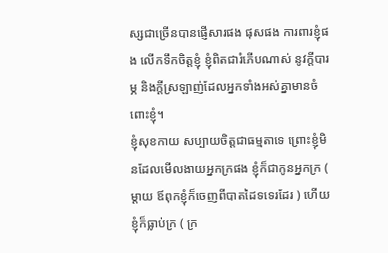ស្សជាច្រេីនបានផ្ញេីសារផង ផុសផង ការពារខ្ញុំផង លេីកទឹកចិត្តខ្ញុំ ខ្ញុំពិតជារំភេីបណាស់ នូវក្តីបារម្ភ និងក្តីស្រឡាញ់ដែលអ្នកទាំងអស់គ្នាមានចំពោះខ្ញុំ។
ខ្ញុំសុខកាយ សប្បាយចិត្តជាធម្មតាទេ ព្រោះខ្ញុំមិនដែលមេីលងាយអ្នកក្រផង ខ្ញុំក៏ជាកូនអ្នកក្រ ( ម្តាយ ឪពុកខ្ញុំក៏ចេញពីបាតដៃទទេរដែរ ) ហេីយខ្ញុំក៏ធ្លាប់ក្រ ( ក្រ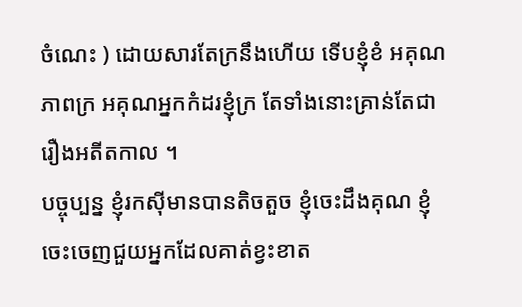ចំណេះ ) ដោយសារតែក្រនឹងហេីយ ទេីបខ្ញុំខំ អគុណភាពក្រ អគុណអ្នកកំដរខ្ញុំក្រ តែទាំងនោះគ្រាន់តែជារឿងអតីតកាល ។
បច្ចុប្បន្ន ខ្ញុំរកសុីមានបានតិចតួច ខ្ញុំចេះដឹងគុណ ខ្ញុំចេះចេញជួយអ្នកដែលគាត់ខ្វះខាត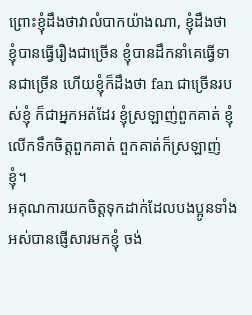ព្រោះខ្ញុំដឹងថាវាលំបាកយ៉ាងណា, ខ្ញុំដឹងថា ខ្ញុំបានធ្វេីរឿងជាច្រេីន ខ្ញុំបានដឹកនាំគេធ្វេីទានជាច្រេីន ហេីយខ្ញុំក៏ដឹងថា fan ជាច្រេីនរបស់ខ្ញុំ ក៏ជាអ្នកអត់ដែរ ខ្ញុំស្រឡាញ់ពួកគាត់ ខ្ញុំលេីកទឹកចិត្តពួកគាត់ ពួកគាត់ក៏ស្រឡាញ់ខ្ញុំ។
អគុណការយកចិត្តទុកដាក់ដែលបងប្អូនទាំងអស់បានផ្ញេីសារមកខ្ញុំ ចង់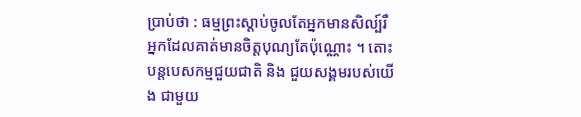ប្រាប់ថា : ធម្មព្រះស្តាប់ចូលតែអ្នកមានសិល្ប៍រឺអ្នកដែលគាត់មានចិត្តបុណ្យតែប៉ុណ្ណោះ ។ តោះបន្តបេសកម្មជួយជាតិ និង ជួយសង្គមរបស់យេីង ជាមួយ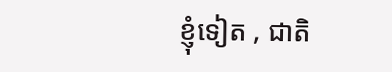ខ្ញុំទៀត , ជាតិ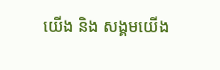យេីង និង សង្គមយេីង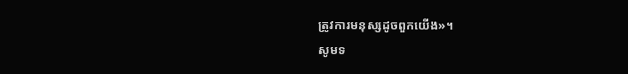ត្រូវការមនុស្សដូចពួកយេីង»។
សូមទ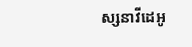ស្សនាវីដេអូ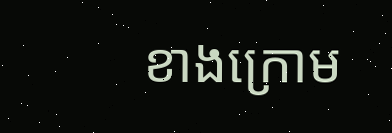ខាងក្រោម